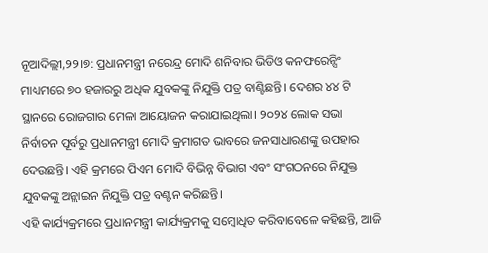ନୂଆଦିଲ୍ଲୀ,୨୨।୭: ପ୍ରଧାନମନ୍ତ୍ରୀ ନରେନ୍ଦ୍ର ମୋଦି ଶନିବାର ଭିଡିଓ କନଫରେନ୍ସିଂ ମାଧ୍ୟମରେ ୭୦ ହଜାରରୁ ଅଧିକ ଯୁବକଙ୍କୁ ନିଯୁକ୍ତି ପତ୍ର ବାଣ୍ଟିଛନ୍ତି। ଦେଶର ୪୪ ଟି ସ୍ଥାନରେ ରୋଜଗାର ମେଳା ଆୟୋଜନ କରାଯାଇଥିଲା। ୨୦୨୪ ଲୋକ ସଭା ନିର୍ବାଚନ ପୂର୍ବରୁ ପ୍ରଧାନମନ୍ତ୍ରୀ ମୋଦି କ୍ରମାଗତ ଭାବରେ ଜନସାଧାରଣଙ୍କୁ ଉପହାର ଦେଉଛନ୍ତି। ଏହି କ୍ରମରେ ପିଏମ ମୋଦି ବିଭିନ୍ନ ବିଭାଗ ଏବଂ ସଂଗଠନରେ ନିଯୁକ୍ତ ଯୁବକଙ୍କୁ ଅନ୍ଲାଇନ ନିଯୁକ୍ତି ପତ୍ର ବଣ୍ଟନ କରିଛନ୍ତି।
ଏହି କାର୍ଯ୍ୟକ୍ରମରେ ପ୍ରଧାନମନ୍ତ୍ରୀ କାର୍ଯ୍ୟକ୍ରମକୁ ସମ୍ବୋଧିତ କରିବାବେଳେ କହିଛନ୍ତି, ଆଜି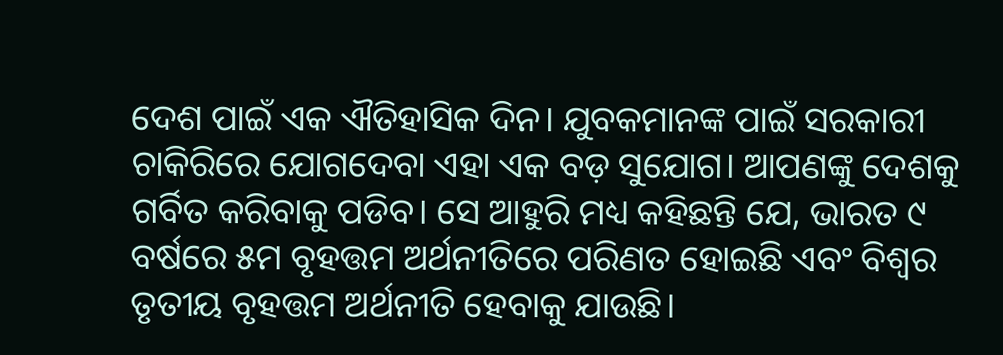ଦେଶ ପାଇଁ ଏକ ଐତିହାସିକ ଦିନ। ଯୁବକମାନଙ୍କ ପାଇଁ ସରକାରୀ ଚାକିରିରେ ଯୋଗଦେବା ଏହା ଏକ ବଡ଼ ସୁଯୋଗ। ଆପଣଙ୍କୁ ଦେଶକୁ ଗର୍ବିତ କରିବାକୁ ପଡିବ। ସେ ଆହୁରି ମଧ୍ୟ କହିଛନ୍ତି ଯେ, ଭାରତ ୯ ବର୍ଷରେ ୫ମ ବୃହତ୍ତମ ଅର୍ଥନୀତିରେ ପରିଣତ ହୋଇଛି ଏବଂ ବିଶ୍ୱର ତୃତୀୟ ବୃହତ୍ତମ ଅର୍ଥନୀତି ହେବାକୁ ଯାଉଛି।